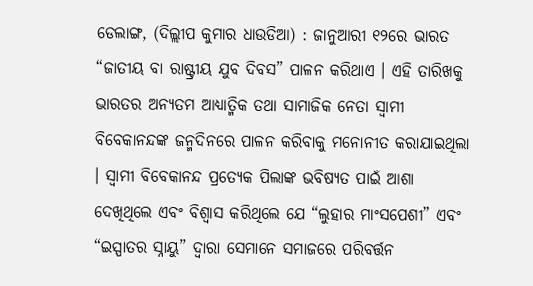ଡେଲାଙ୍ଗ, (ଦିଲ୍ଲୀପ କୁମାର ଧାଉଡିଆ) : ଜାନୁଆରୀ ୧୨ରେ ଭାରତ “ଜାତୀୟ ବା ରାଷ୍ଟ୍ରୀୟ ଯୁବ ଦିବସ” ପାଳନ କରିଥାଏ । ଏହି ତାରିଖକୁ ଭାରତର ଅନ୍ୟତମ ଆଧ୍ୟାତ୍ମିକ ତଥା ସାମାଜିକ ନେତା ସ୍ୱାମୀ ବିବେକାନନ୍ଦଙ୍କ ଜନ୍ମଦିନରେ ପାଳନ କରିବାକୁ ମନୋନୀତ କରାଯାଇଥିଲା । ସ୍ୱାମୀ ବିବେକାନନ୍ଦ ପ୍ରତ୍ୟେକ ପିଲାଙ୍କ ଭବିଷ୍ୟତ ପାଇଁ ଆଶା ଦେଖିଥିଲେ ଏବଂ ବିଶ୍ୱାସ କରିଥିଲେ ଯେ “ଲୁହାର ମାଂସପେଶୀ” ଏବଂ “ଇସ୍ପାତର ସ୍ନାୟୁ” ଦ୍ୱାରା ସେମାନେ ସମାଜରେ ପରିବର୍ତ୍ତନ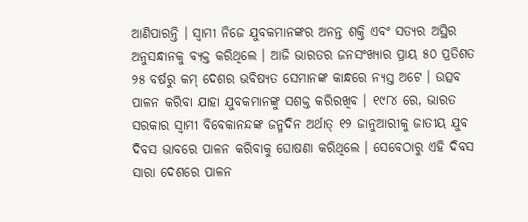ଆଣିପାରନ୍ତି । ସ୍ୱାମୀ ନିଜେ ଯୁବକମାନଙ୍କର ଅନନ୍ତ ଶକ୍ତି ଏବଂ ସତ୍ୟର ଅସ୍ଥିର ଅନୁସନ୍ଧାନକୁ ବ୍ୟକ୍ତ କରିଥିଲେ । ଆଜି ଭାରତର ଜନସଂଖ୍ୟାର ପ୍ରାୟ ୫୦ ପ୍ରତିଶତ ୨୫ ବର୍ଷରୁ କମ୍ ଦେଶର ଭବିଷ୍ୟତ ସେମାନଙ୍କ କାନ୍ଧରେ ନ୍ୟସ୍ତ ଅଟେ । ଉତ୍ସବ ପାଳନ କରିବା ଯାହା ଯୁବକମାନଙ୍କୁ ସଶକ୍ତ କରିରଖିବ । ୧୯୮୪ ରେ, ଭାରତ ସରକାର ସ୍ୱାମୀ ବିବେକାନନ୍ଦଙ୍କ ଜନ୍ମଦିନ ଅର୍ଥାତ୍ ୧୨ ଜାନୁଆରୀକୁ ଜାତୀୟ ଯୁବ ଦିବସ ଭାବରେ ପାଳନ କରିବାକୁ ଘୋଷଣା କରିଥିଲେ । ସେବେଠାରୁ ଏହି ଦିବସ ସାରା ଦେଶରେ ପାଳନ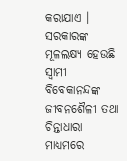କରାଯାଏ । ସରକାରଙ୍କ ମୂଳଲକ୍ଷ୍ୟ ହେଉଛି ସ୍ୱାମୀ ବିବେକାନନ୍ଦଙ୍କ ଜୀବନଶୈଳୀ ତଥା ଚିନ୍ତାଧାରା ମାଧ୍ୟମରେ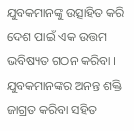ଯୁବକମାନଙ୍କୁ ଉତ୍ସାହିତ କରି ଦେଶ ପାଇଁ ଏକ ଉତ୍ତମ ଭବିଷ୍ୟତ ଗଠନ କରିବା । ଯୁବକମାନଙ୍କର ଅନନ୍ତ ଶକ୍ତି ଜାଗ୍ରତ କରିବା ସହିତ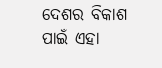ଦେଶର ବିକାଶ ପାଇଁ ଏହା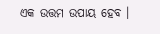ଏକ ଉତ୍ତମ ଉପାୟ ହେବ ।